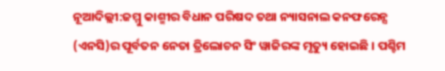ନୂଆଦିଲ୍ଲୀ:ଜମ୍ମୁ କାଶ୍ମୀର ବିଧାନ ପରିଷଦ ତଥା ନ୍ୟାସନାଲ କନଫରେନ୍ସ (ଏନସି)ର ପୂର୍ବତନ ନେତା ତ୍ରିଲୋଚନ ସିଂ ୱାଜିରଙ୍କ ମୃତ୍ୟୁ ହୋଇଛି । ପଶ୍ଚିମ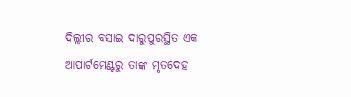ଦିଲ୍ଲୀର ବସାଇ ଦାରୁପୁରସ୍ଥିତ ଏକ ଆପାର୍ଟମେଣ୍ଟରୁ ତାଙ୍କ ମୃତଦେହ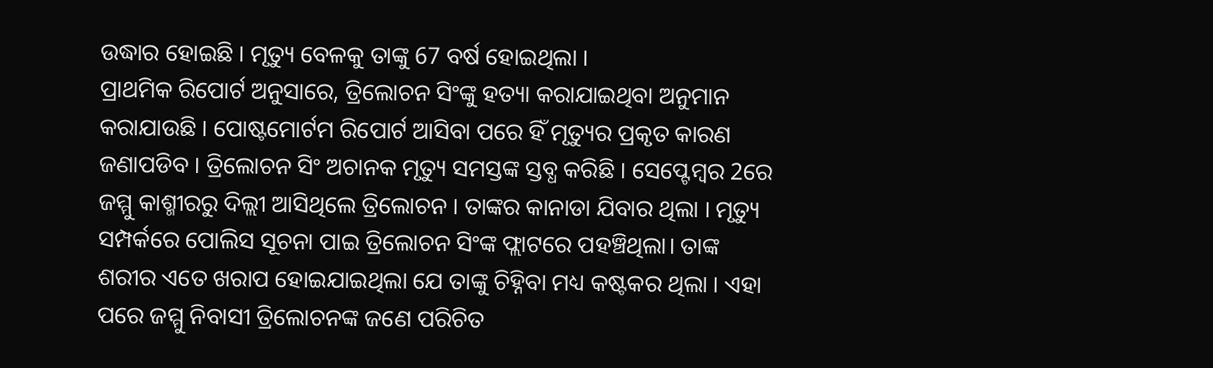ଉଦ୍ଧାର ହୋଇଛି । ମୃତ୍ୟୁ ବେଳକୁ ତାଙ୍କୁ 67 ବର୍ଷ ହୋଇଥିଲା ।
ପ୍ରାଥମିକ ରିପୋର୍ଟ ଅନୁସାରେ, ତ୍ରିଲୋଚନ ସିଂଙ୍କୁ ହତ୍ୟା କରାଯାଇଥିବା ଅନୁମାନ କରାଯାଉଛି । ପୋଷ୍ଟମୋର୍ଟମ ରିପୋର୍ଟ ଆସିବା ପରେ ହିଁ ମୃତ୍ୟୁର ପ୍ରକୃତ କାରଣ ଜଣାପଡିବ । ତ୍ରିଲୋଚନ ସିଂ ଅଚାନକ ମୃତ୍ୟୁ ସମସ୍ତଙ୍କ ସ୍ତବ୍ଧ କରିଛି । ସେପ୍ଟେମ୍ବର 2ରେ ଜମ୍ମୁ କାଶ୍ମୀରରୁ ଦିଲ୍ଲୀ ଆସିଥିଲେ ତ୍ରିଲୋଚନ । ତାଙ୍କର କାନାଡା ଯିବାର ଥିଲା । ମୃତ୍ୟୁ ସମ୍ପର୍କରେ ପୋଲିସ ସୂଚନା ପାଇ ତ୍ରିଲୋଚନ ସିଂଙ୍କ ଫ୍ଲାଟରେ ପହଞ୍ଚିଥିଲା। ତାଙ୍କ ଶରୀର ଏତେ ଖରାପ ହୋଇଯାଇଥିଲା ଯେ ତାଙ୍କୁ ଚିହ୍ନିବା ମଧ୍ୟ କଷ୍ଟକର ଥିଲା । ଏହା ପରେ ଜମ୍ମୁ ନିବାସୀ ତ୍ରିଲୋଚନଙ୍କ ଜଣେ ପରିଚିତ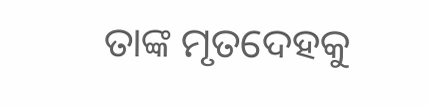ତାଙ୍କ ମୃତଦେହକୁ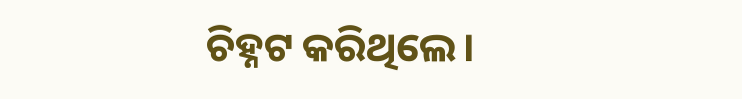ଚିହ୍ନଟ କରିଥିଲେ।